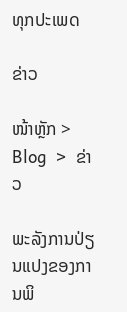ທຸກປະເພດ

ຂ່າວ

ໜ້າຫຼັກ >  Blog  >  ຂ່າວ

ພະລັງການປ່ຽນແປງຂອງການພິ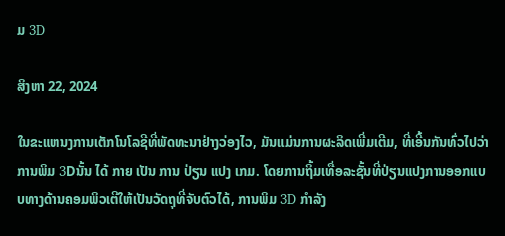ມ 3D

ສິງຫາ 22, 2024

ໃນຂະແຫນງການເຕັກໂນໂລຊີທີ່ພັດທະນາຢ່າງວ່ອງໄວ, ມັນແມ່ນການຜະລິດເພີ່ມເຕີມ, ທີ່ເອີ້ນກັນທົ່ວໄປວ່າການພິມ 3Dນັ້ນ ໄດ້ ກາຍ ເປັນ ການ ປ່ຽນ ແປງ ເກມ. ໂດຍການຖິ້ມເທື່ອລະຊັ້ນທີ່ປ່ຽນແປງການອອກແບບທາງດ້ານຄອມພິວເຕີໃຫ້ເປັນວັດຖຸທີ່ຈັບຕົວໄດ້, ການພິມ 3D ກໍາລັງ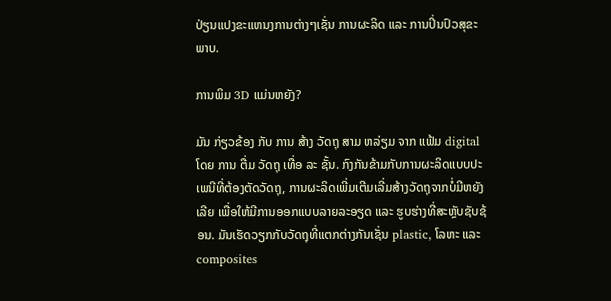ປ່ຽນແປງຂະແຫນງການຕ່າງໆເຊັ່ນ ການຜະລິດ ແລະ ການປິ່ນປົວສຸຂະພາບ.

ການພິມ 3D ແມ່ນຫຍັງ?

ມັນ ກ່ຽວຂ້ອງ ກັບ ການ ສ້າງ ວັດຖຸ ສາມ ຫລ່ຽມ ຈາກ ແຟ້ມ digital ໂດຍ ການ ຕື່ມ ວັດຖຸ ເທື່ອ ລະ ຊັ້ນ. ກົງກັນຂ້າມກັບການຜະລິດແບບປະເພນີທີ່ຕ້ອງຕັດວັດຖຸ, ການຜະລິດເພີ່ມເຕີມເລີ່ມສ້າງວັດຖຸຈາກບໍ່ມີຫຍັງເລີຍ ເພື່ອໃຫ້ມີການອອກແບບລາຍລະອຽດ ແລະ ຮູບຮ່າງທີ່ສະຫຼັບຊັບຊ້ອນ. ມັນເຮັດວຽກກັບວັດຖຸທີ່ແຕກຕ່າງກັນເຊັ່ນ plastic, ໂລຫະ ແລະ composites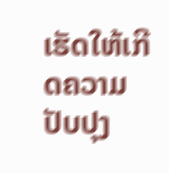ເຮັດໃຫ້ເກີດຄວາມປັບປຸງ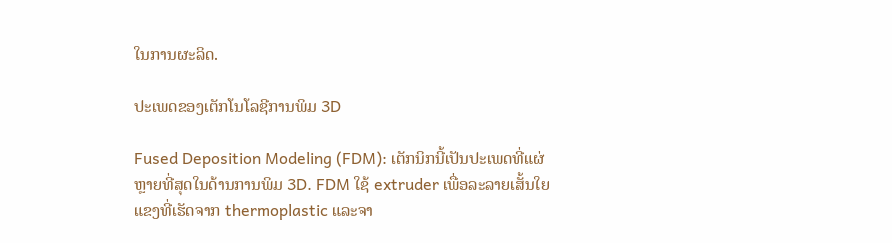ໃນການຜະລິດ.

ປະເພດຂອງເຕັກໂນໂລຊີການພິມ 3D

Fused Deposition Modeling (FDM): ເຕັກນິກນີ້ເປັນປະເພດທີ່ແຜ່ຫຼາຍທີ່ສຸດໃນດ້ານການພິມ 3D. FDM ໃຊ້ extruder ເພື່ອລະລາຍເສັ້ນໃຍແຂງທີ່ເຮັດຈາກ thermoplastic ແລະຈາ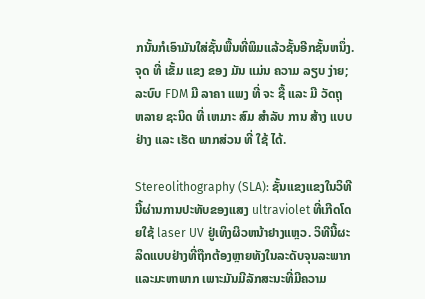ກນັ້ນກໍເອົາມັນໃສ່ຊັ້ນພື້ນທີ່ພິມແລ້ວຊັ້ນອີກຊັ້ນຫນຶ່ງ. ຈຸດ ທີ່ ເຂັ້ມ ແຂງ ຂອງ ມັນ ແມ່ນ ຄວາມ ລຽບ ງ່າຍ; ລະບົບ FDM ມີ ລາຄາ ແພງ ທີ່ ຈະ ຊື້ ແລະ ມີ ວັດຖຸ ຫລາຍ ຊະນິດ ທີ່ ເຫມາະ ສົມ ສໍາລັບ ການ ສ້າງ ແບບຢ່າງ ແລະ ເຮັດ ພາກສ່ວນ ທີ່ ໃຊ້ ໄດ້.

Stereolithography (SLA): ຊັ້ນແຂງແຂງໃນວິທີນີ້ຜ່ານການປະທັບຂອງແສງ ultraviolet ທີ່ເກີດໂດຍໃຊ້ laser UV ຢູ່ເທິງຜິວຫນ້າຢາງແຫຼວ. ວິທີນີ້ຜະລິດແບບຢ່າງທີ່ຖືກຕ້ອງຫຼາຍທັງໃນລະດັບຈຸນລະພາກແລະມະຫາພາກ ເພາະມັນມີລັກສະນະທີ່ມີຄວາມ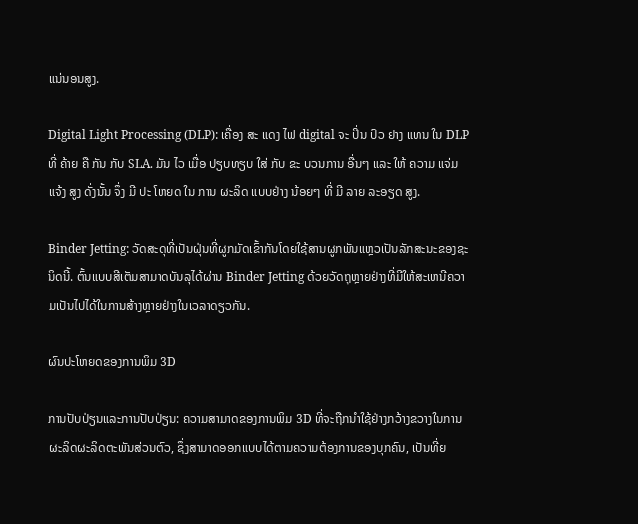ແນ່ນອນສູງ.

Digital Light Processing (DLP): ເຄື່ອງ ສະ ແດງ ໄຟ digital ຈະ ປິ່ນ ປົວ ຢາງ ແທນ ໃນ DLP ທີ່ ຄ້າຍ ຄື ກັນ ກັບ SLA. ມັນ ໄວ ເມື່ອ ປຽບທຽບ ໃສ່ ກັບ ຂະ ບວນການ ອື່ນໆ ແລະ ໃຫ້ ຄວາມ ແຈ່ມ ແຈ້ງ ສູງ ດັ່ງນັ້ນ ຈຶ່ງ ມີ ປະ ໂຫຍດ ໃນ ການ ຜະລິດ ແບບຢ່າງ ນ້ອຍໆ ທີ່ ມີ ລາຍ ລະອຽດ ສູງ.

Binder Jetting: ວັດສະດຸທີ່ເປັນຝຸ່ນທີ່ຜູກມັດເຂົ້າກັນໂດຍໃຊ້ສານຜູກພັນແຫຼວເປັນລັກສະນະຂອງຊະນິດນີ້. ຕົ້ນແບບສີເຕັມສາມາດບັນລຸໄດ້ຜ່ານ Binder Jetting ດ້ວຍວັດຖຸຫຼາຍຢ່າງທີ່ມີໃຫ້ສະເຫນີຄວາມເປັນໄປໄດ້ໃນການສ້າງຫຼາຍຢ່າງໃນເວລາດຽວກັນ.

ຜົນປະໂຫຍດຂອງການພິມ 3D

ການປັບປ່ຽນແລະການປັບປ່ຽນ: ຄວາມສາມາດຂອງການພິມ 3D ທີ່ຈະຖືກນໍາໃຊ້ຢ່າງກວ້າງຂວາງໃນການຜະລິດຜະລິດຕະພັນສ່ວນຕົວ, ຊຶ່ງສາມາດອອກແບບໄດ້ຕາມຄວາມຕ້ອງການຂອງບຸກຄົນ, ເປັນທີ່ຍ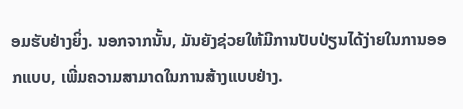ອມຮັບຢ່າງຍິ່ງ. ນອກຈາກນັ້ນ, ມັນຍັງຊ່ວຍໃຫ້ມີການປັບປ່ຽນໄດ້ງ່າຍໃນການອອກແບບ, ເພີ່ມຄວາມສາມາດໃນການສ້າງແບບຢ່າງ.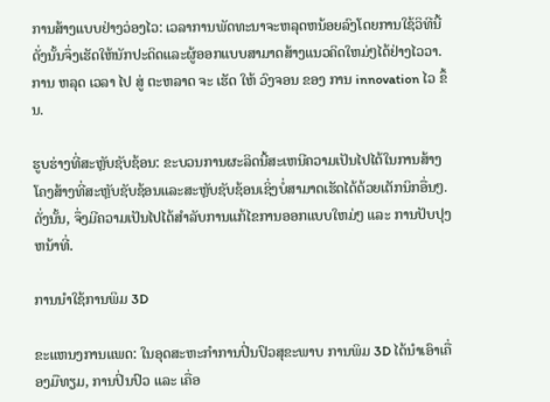ການສ້າງແບບຢ່າງວ່ອງໄວ: ເວລາການພັດທະນາຈະຫລຸດຫນ້ອຍລົງໂດຍການໃຊ້ວິທີນີ້ ດັ່ງນັ້ນຈຶ່ງເຮັດໃຫ້ນັກປະດິດແລະຜູ້ອອກແບບສາມາດສ້າງແນວຄິດໃຫມ່ໆໄດ້ຢ່າງໄວວາ. ການ ຫລຸດ ເວລາ ໄປ ສູ່ ຕະຫລາດ ຈະ ເຮັດ ໃຫ້ ວົງຈອນ ຂອງ ການ innovation ໄວ ຂຶ້ນ.

ຮູບຮ່າງທີ່ສະຫຼັບຊັບຊ້ອນ: ຂະບວນການຜະລິດນີ້ສະເຫນີຄວາມເປັນໄປໄດ້ໃນການສ້າງໂຄງສ້າງທີ່ສະຫຼັບຊັບຊ້ອນແລະສະຫຼັບຊັບຊ້ອນເຊິ່ງບໍ່ສາມາດເຮັດໄດ້ດ້ວຍເຕັກນິກອື່ນໆ. ດັ່ງນັ້ນ, ຈຶ່ງມີຄວາມເປັນໄປໄດ້ສໍາລັບການແກ້ໄຂການອອກແບບໃຫມ່ໆ ແລະ ການປັບປຸງຫນ້າທີ່.

ການນໍາໃຊ້ການພິມ 3D

ຂະແຫນງການແພດ: ໃນອຸດສະຫະກໍາການປິ່ນປົວສຸຂະພາບ ການພິມ 3D ໄດ້ນໍາເອົາເຄື່ອງມືທຽມ, ການປິ່ນປົວ ແລະ ເຄື່ອ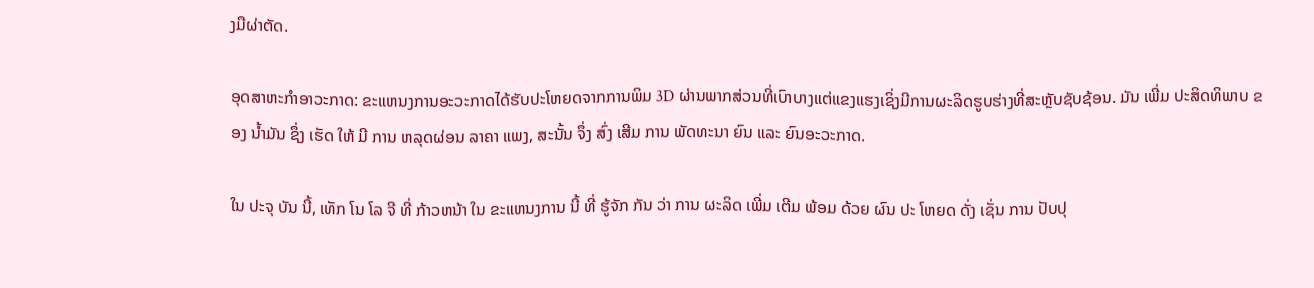ງມືຜ່າຕັດ.

ອຸດສາຫະກໍາອາວະກາດ: ຂະແຫນງການອະວະກາດໄດ້ຮັບປະໂຫຍດຈາກການພິມ 3D ຜ່ານພາກສ່ວນທີ່ເບົາບາງແຕ່ແຂງແຮງເຊິ່ງມີການຜະລິດຮູບຮ່າງທີ່ສະຫຼັບຊັບຊ້ອນ. ມັນ ເພີ່ມ ປະສິດທິພາບ ຂອງ ນ້ຳມັນ ຊຶ່ງ ເຮັດ ໃຫ້ ມີ ການ ຫລຸດຜ່ອນ ລາຄາ ແພງ, ສະນັ້ນ ຈຶ່ງ ສົ່ງ ເສີມ ການ ພັດທະນາ ຍົນ ແລະ ຍົນອະວະກາດ.

ໃນ ປະຈຸ ບັນ ນີ້, ເທັກ ໂນ ໂລ ຈີ ທີ່ ກ້າວຫນ້າ ໃນ ຂະແຫນງການ ນີ້ ທີ່ ຮູ້ຈັກ ກັນ ວ່າ ການ ຜະລິດ ເພີ່ມ ເຕີມ ພ້ອມ ດ້ວຍ ຜົນ ປະ ໂຫຍດ ດັ່ງ ເຊັ່ນ ການ ປັບປຸ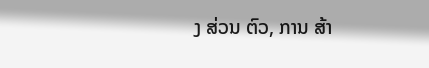ງ ສ່ວນ ຕົວ, ການ ສ້າ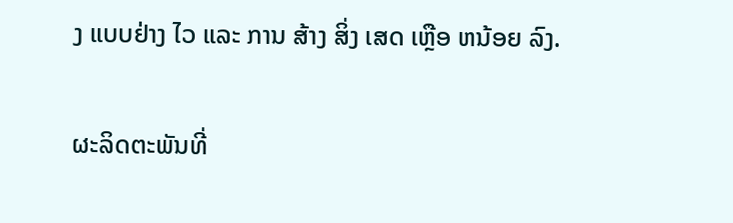ງ ແບບຢ່າງ ໄວ ແລະ ການ ສ້າງ ສິ່ງ ເສດ ເຫຼືອ ຫນ້ອຍ ລົງ.

ຜະລິດຕະພັນທີ່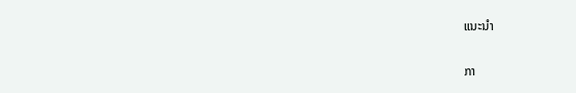ແນະນໍາ

ກາ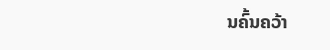ນຄົ້ນຄວ້າ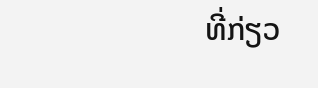ທີ່ກ່ຽວ